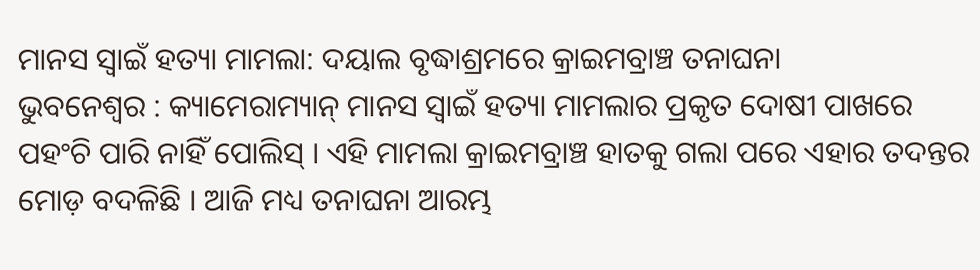ମାନସ ସ୍ୱାଇଁ ହତ୍ୟା ମାମଲା: ଦୟାଲ ବୃଦ୍ଧାଶ୍ରମରେ କ୍ରାଇମବ୍ରାଞ୍ଚ ତନାଘନା
ଭୁବନେଶ୍ୱର : କ୍ୟାମେରାମ୍ୟାନ୍ ମାନସ ସ୍ୱାଇଁ ହତ୍ୟା ମାମଲାର ପ୍ରକୃତ ଦୋଷୀ ପାଖରେ ପହଂଚି ପାରି ନାହିଁ ପୋଲିସ୍ । ଏହି ମାମଲା କ୍ରାଇମବ୍ରାଞ୍ଚ ହାତକୁ ଗଲା ପରେ ଏହାର ତଦନ୍ତର ମୋଡ଼ ବଦଳିଛି । ଆଜି ମଧ୍ୟ ତନାଘନା ଆରମ୍ଭ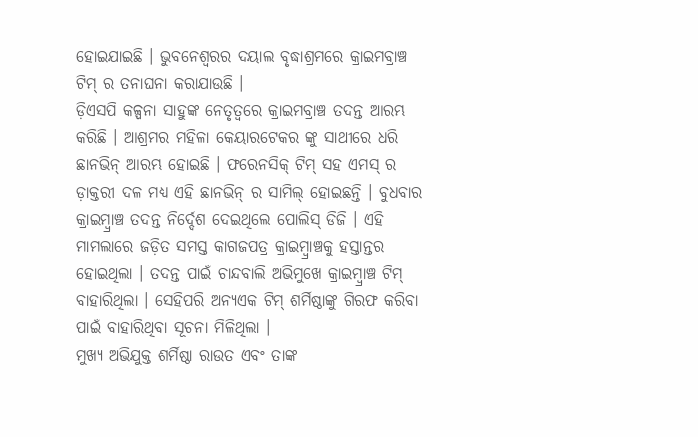ହୋଇଯାଇଛି । ଭୁବନେଶ୍ୱରର ଦୟାଲ ବୃଦ୍ଧାଶ୍ରମରେ କ୍ରାଇମବ୍ରାଞ୍ଚ ଟିମ୍ ର ତନାଘନା କରାଯାଉଛି ।
ଡ଼ିଏସପି କଳ୍ପନା ସାହୁଙ୍କ ନେତୃତ୍ୱରେ କ୍ରାଇମବ୍ରାଞ୍ଚ ତଦନ୍ତ ଆରମ୍ଭ କରିଛି । ଆଶ୍ରମର ମହିଳା କେୟାରଟେକର ଙ୍କୁ ସାଥୀରେ ଧରି ଛାନଭିନ୍ ଆରମ୍ଭ ହୋଇଛି । ଫରେନସିକ୍ ଟିମ୍ ସହ ଏମସ୍ ର ଡ଼ାକ୍ତରୀ ଦଳ ମଧ୍ୟ ଏହି ଛାନଭିନ୍ ର ସାମିଲ୍ ହୋଇଛନ୍ତି । ବୁଧବାର କ୍ରାଇମ୍ବ୍ରାଞ୍ଚ ତଦନ୍ତ ନିର୍ଦ୍ଦେଶ ଦେଇଥିଲେ ପୋଲିସ୍ ଡିଜି । ଏହି ମାମଲାରେ ଜଡ଼ିତ ସମସ୍ତ କାଗଜପତ୍ର କ୍ରାଇମ୍ବ୍ରାଞ୍ଚକୁ ହସ୍ତାନ୍ତର ହୋଇଥିଲା । ତଦନ୍ତ ପାଇଁ ଚାନ୍ଦବାଲି ଅଭିମୁଖେ କ୍ରାଇମ୍ବ୍ରାଞ୍ଚ ଟିମ୍ ବାହାରିଥିଲା । ସେହିପରି ଅନ୍ୟଏକ ଟିମ୍ ଶର୍ମିଷ୍ଠାଙ୍କୁ ଗିରଫ କରିବା ପାଇଁ ବାହାରିଥିବା ସୂଚନା ମିଳିଥିଲା ।
ମୁଖ୍ୟ ଅଭିଯୁକ୍ତ ଶର୍ମିଷ୍ଠା ରାଉତ ଏବଂ ତାଙ୍କ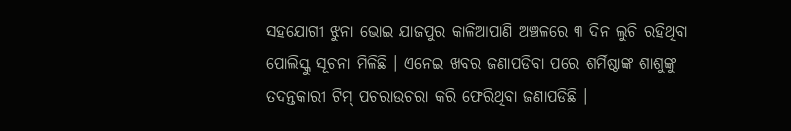ସହଯୋଗୀ ଝୁନା ଭୋଇ ଯାଜପୁର କାଳିଆପାଣି ଅଞ୍ଚଳରେ ୩ ଦିନ ଲୁଚି ରହିଥିବା ପୋଲିସ୍କୁ ସୂଚନା ମିଳିଛି । ଏନେଇ ଖବର ଜଣାପଡିବା ପରେ ଶର୍ମିଷ୍ଠାଙ୍କ ଶାଶୁଙ୍କୁ ତଦନ୍ତକାରୀ ଟିମ୍ ପଚରାଉଚରା କରି ଫେରିଥିବା ଜଣାପଡିଛି ।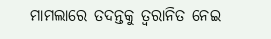ମାମଲାରେ ତଦନ୍ତକୁ ତ୍ୱରାନିତ ନେଇ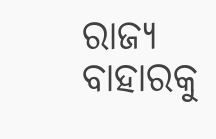ରାଜ୍ୟ ବାହାରକୁ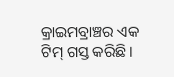କ୍ରାଇମବ୍ରାଞ୍ଚର ଏକ ଟିମ୍ ଗସ୍ତ କରିଛି ।